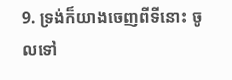9. ទ្រង់ក៏យាងចេញពីទីនោះ ចូលទៅ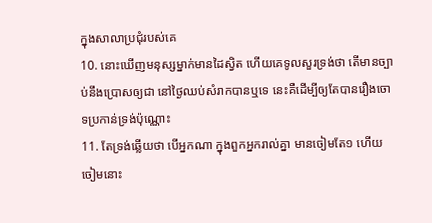ក្នុងសាលាប្រជុំរបស់គេ
10. នោះឃើញមនុស្សម្នាក់មានដៃស្វិត ហើយគេទូលសួរទ្រង់ថា តើមានច្បាប់នឹងប្រោសឲ្យជា នៅថ្ងៃឈប់សំរាកបានឬទេ នេះគឺដើម្បីឲ្យតែបានរឿងចោទប្រកាន់ទ្រង់ប៉ុណ្ណោះ
11. តែទ្រង់ឆ្លើយថា បើអ្នកណា ក្នុងពួកអ្នករាល់គ្នា មានចៀមតែ១ ហើយចៀមនោះ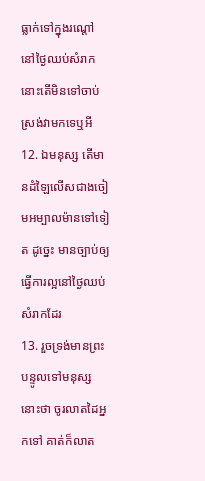ធ្លាក់ទៅក្នុងរណ្តៅ នៅថ្ងៃឈប់សំរាក នោះតើមិនទៅចាប់ស្រង់វាមកទេឬអី
12. ឯមនុស្ស តើមានដំឡៃលើសជាងចៀមអម្បាលម៉ានទៅទៀត ដូច្នេះ មានច្បាប់ឲ្យធ្វើការល្អនៅថ្ងៃឈប់សំរាកដែរ
13. រួចទ្រង់មានព្រះបន្ទូលទៅមនុស្សនោះថា ចូរលាតដៃអ្នកទៅ គាត់ក៏លាត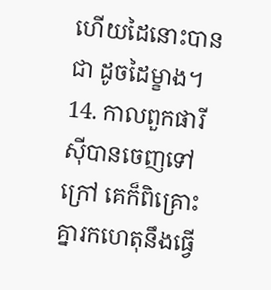ហើយដៃនោះបានជា ដូចដៃម្ខាង។
14. កាលពួកផារីស៊ីបានចេញទៅក្រៅ គេក៏ពិគ្រោះគ្នារកហេតុនឹងធ្វើ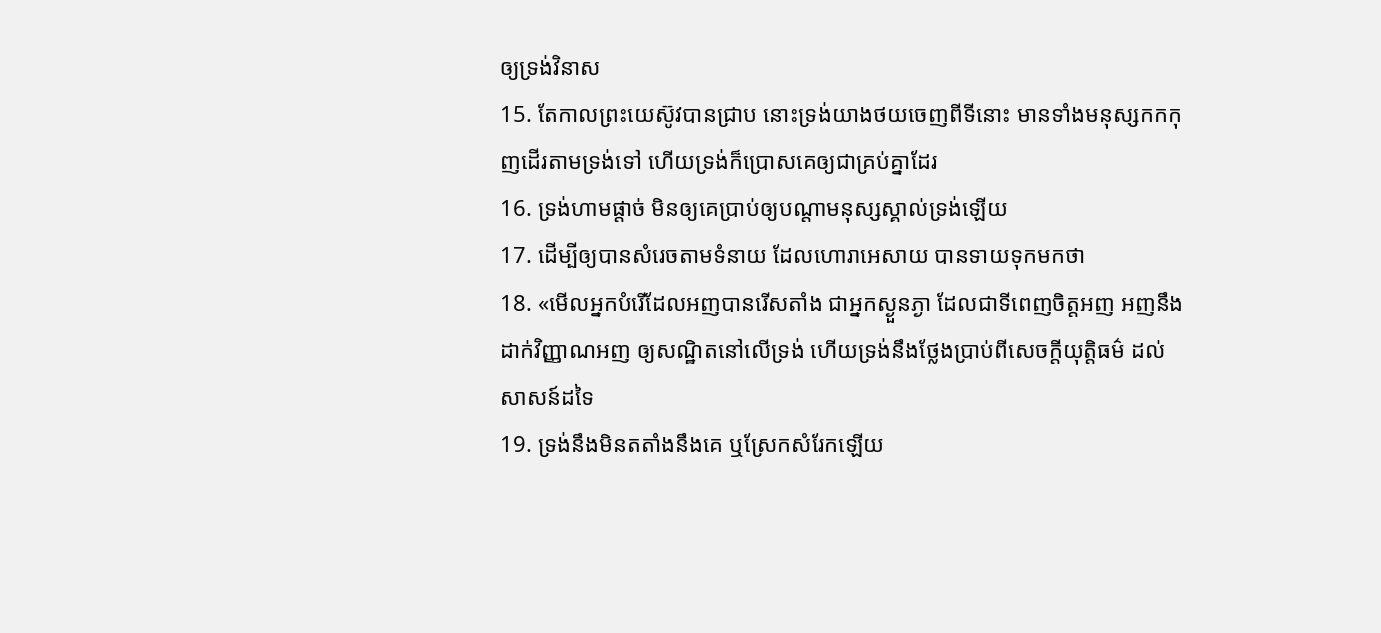ឲ្យទ្រង់វិនាស
15. តែកាលព្រះយេស៊ូវបានជ្រាប នោះទ្រង់យាងថយចេញពីទីនោះ មានទាំងមនុស្សកកកុញដើរតាមទ្រង់ទៅ ហើយទ្រង់ក៏ប្រោសគេឲ្យជាគ្រប់គ្នាដែរ
16. ទ្រង់ហាមផ្តាច់ មិនឲ្យគេប្រាប់ឲ្យបណ្តាមនុស្សស្គាល់ទ្រង់ឡើយ
17. ដើម្បីឲ្យបានសំរេចតាមទំនាយ ដែលហោរាអេសាយ បានទាយទុកមកថា
18. «មើលអ្នកបំរើដែលអញបានរើសតាំង ជាអ្នកស្ងួនភ្ងា ដែលជាទីពេញចិត្តអញ អញនឹងដាក់វិញ្ញាណអញ ឲ្យសណ្ឋិតនៅលើទ្រង់ ហើយទ្រង់នឹងថ្លែងប្រាប់ពីសេចក្ដីយុត្តិធម៌ ដល់សាសន៍ដទៃ
19. ទ្រង់នឹងមិនតតាំងនឹងគេ ឬស្រែកសំរែកឡើយ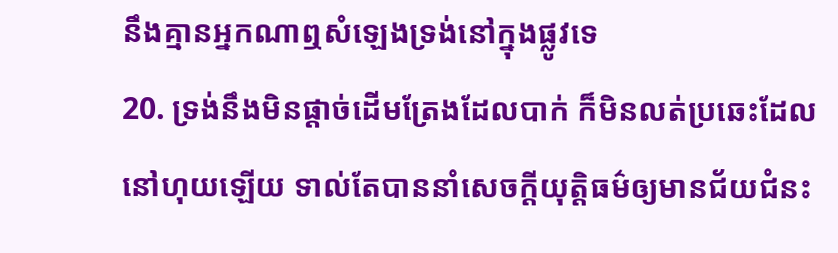នឹងគ្មានអ្នកណាឮសំឡេងទ្រង់នៅក្នុងផ្លូវទេ
20. ទ្រង់នឹងមិនផ្តាច់ដើមត្រែងដែលបាក់ ក៏មិនលត់ប្រឆេះដែលនៅហុយឡើយ ទាល់តែបាននាំសេចក្ដីយុត្តិធម៌ឲ្យមានជ័យជំនះ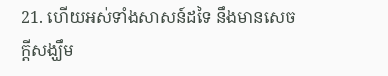21. ហើយអស់ទាំងសាសន៍ដទៃ នឹងមានសេចក្ដីសង្ឃឹម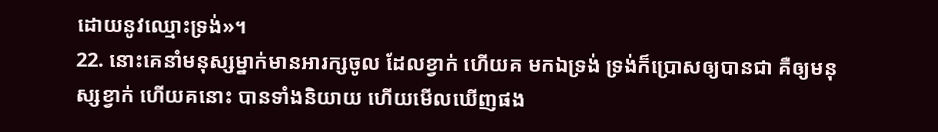ដោយនូវឈ្មោះទ្រង់»។
22. នោះគេនាំមនុស្សម្នាក់មានអារក្សចូល ដែលខ្វាក់ ហើយគ មកឯទ្រង់ ទ្រង់ក៏ប្រោសឲ្យបានជា គឺឲ្យមនុស្សខ្វាក់ ហើយគនោះ បានទាំងនិយាយ ហើយមើលឃើញផង